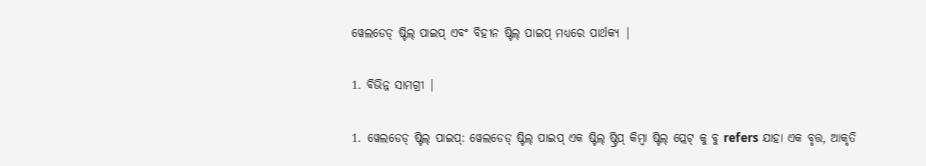ୱେଲଡେଡ୍ ଷ୍ଟିଲ୍ ପାଇପ୍ ଏବଂ ବିହୀନ ଷ୍ଟିଲ୍ ପାଇପ୍ ମଧ୍ୟରେ ପାର୍ଥକ୍ୟ |

1. ବିଭିନ୍ନ ସାମଗ୍ରୀ |

1. ୱେଲଡେଡ୍ ଷ୍ଟିଲ୍ ପାଇପ୍: ୱେଲଡେଡ୍ ଷ୍ଟିଲ୍ ପାଇପ୍ ଏକ ଷ୍ଟିଲ୍ ଷ୍ଟ୍ରିପ୍ କିମ୍ବା ଷ୍ଟିଲ୍ ପ୍ଲେଟ୍ କୁ ବୁ refers ଯାହା ଏକ ବୃତ୍ତ, ଆକୃତି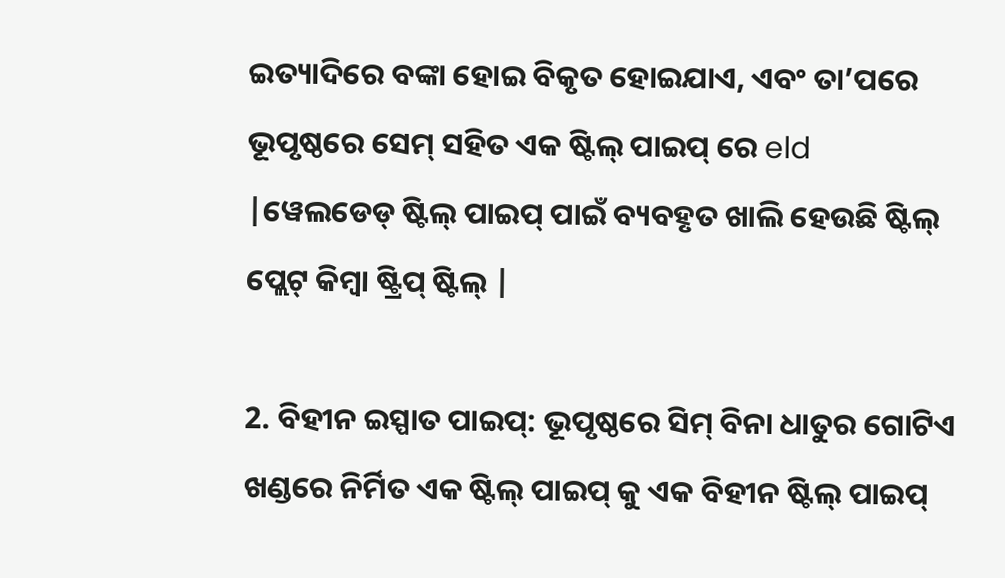ଇତ୍ୟାଦିରେ ବଙ୍କା ହୋଇ ବିକୃତ ହୋଇଯାଏ, ଏବଂ ତା’ପରେ ଭୂପୃଷ୍ଠରେ ସେମ୍ ସହିତ ଏକ ଷ୍ଟିଲ୍ ପାଇପ୍ ରେ eld |ୱେଲଡେଡ୍ ଷ୍ଟିଲ୍ ପାଇପ୍ ପାଇଁ ବ୍ୟବହୃତ ଖାଲି ହେଉଛି ଷ୍ଟିଲ୍ ପ୍ଲେଟ୍ କିମ୍ବା ଷ୍ଟ୍ରିପ୍ ଷ୍ଟିଲ୍ |

2. ବିହୀନ ଇସ୍ପାତ ପାଇପ୍: ଭୂପୃଷ୍ଠରେ ସିମ୍ ବିନା ଧାତୁର ଗୋଟିଏ ଖଣ୍ଡରେ ନିର୍ମିତ ଏକ ଷ୍ଟିଲ୍ ପାଇପ୍ କୁ ଏକ ବିହୀନ ଷ୍ଟିଲ୍ ପାଇପ୍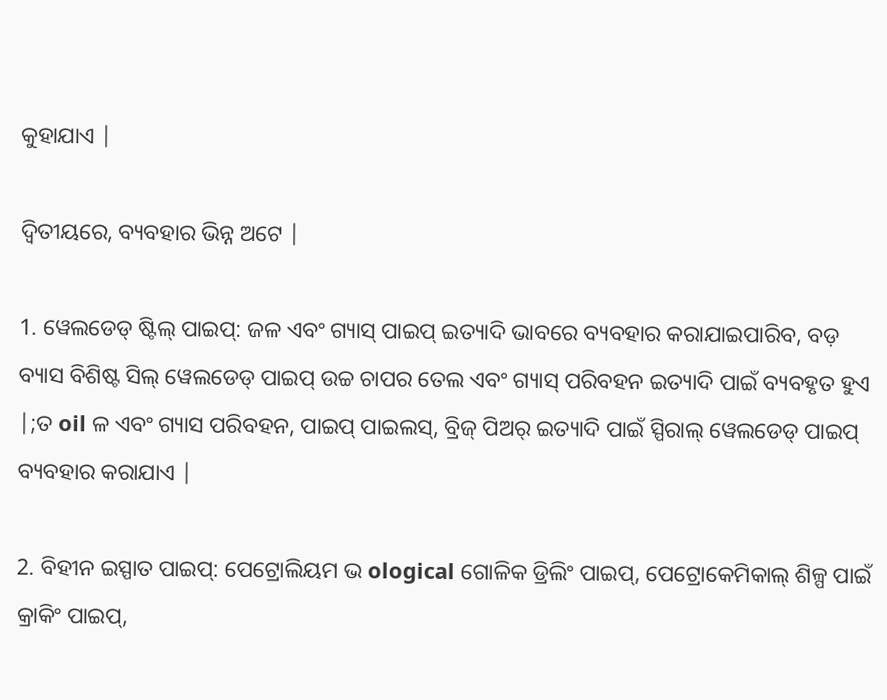କୁହାଯାଏ |

ଦ୍ୱିତୀୟରେ, ବ୍ୟବହାର ଭିନ୍ନ ଅଟେ |

1. ୱେଲଡେଡ୍ ଷ୍ଟିଲ୍ ପାଇପ୍: ଜଳ ଏବଂ ଗ୍ୟାସ୍ ପାଇପ୍ ଇତ୍ୟାଦି ଭାବରେ ବ୍ୟବହାର କରାଯାଇପାରିବ, ବଡ଼ ବ୍ୟାସ ବିଶିଷ୍ଟ ସିଲ୍ ୱେଲଡେଡ୍ ପାଇପ୍ ଉଚ୍ଚ ଚାପର ତେଲ ଏବଂ ଗ୍ୟାସ୍ ପରିବହନ ଇତ୍ୟାଦି ପାଇଁ ବ୍ୟବହୃତ ହୁଏ |;ତ oil ଳ ଏବଂ ଗ୍ୟାସ ପରିବହନ, ପାଇପ୍ ପାଇଲସ୍, ବ୍ରିଜ୍ ପିଅର୍ ଇତ୍ୟାଦି ପାଇଁ ସ୍ପିରାଲ୍ ୱେଲଡେଡ୍ ପାଇପ୍ ବ୍ୟବହାର କରାଯାଏ |

2. ବିହୀନ ଇସ୍ପାତ ପାଇପ୍: ପେଟ୍ରୋଲିୟମ ଭ ological ଗୋଳିକ ଡ୍ରିଲିଂ ପାଇପ୍, ପେଟ୍ରୋକେମିକାଲ୍ ଶିଳ୍ପ ପାଇଁ କ୍ରାକିଂ ପାଇପ୍,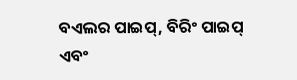ବଏଲର ପାଇପ୍, ବିରିଂ ପାଇପ୍ ଏବଂ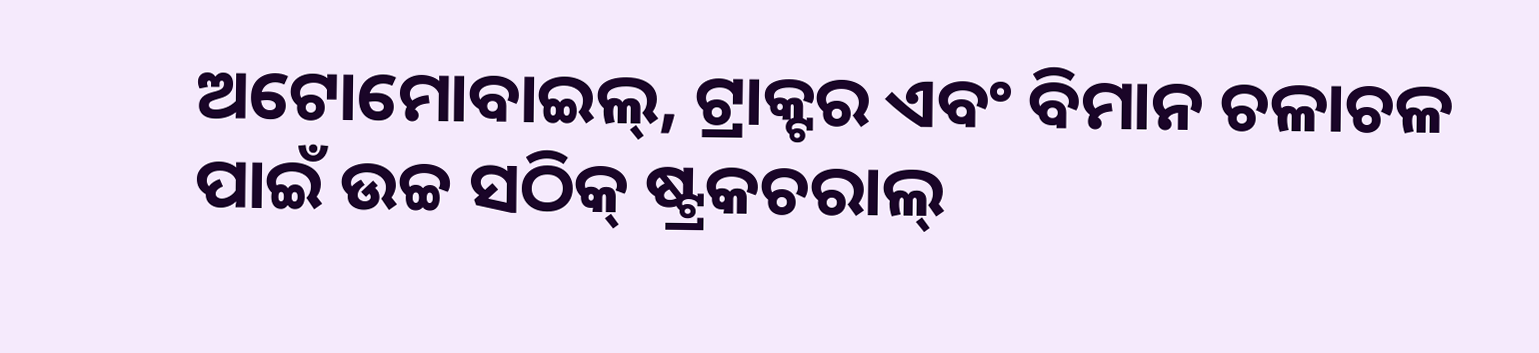ଅଟୋମୋବାଇଲ୍, ଟ୍ରାକ୍ଟର ଏବଂ ବିମାନ ଚଳାଚଳ ପାଇଁ ଉଚ୍ଚ ସଠିକ୍ ଷ୍ଟ୍ରକଚରାଲ୍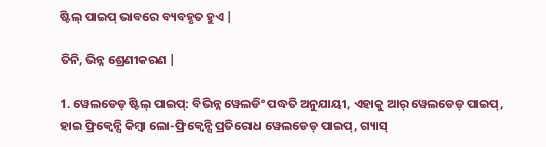ଷ୍ଟିଲ୍ ପାଇପ୍ ଭାବରେ ବ୍ୟବହୃତ ହୁଏ |

ତିନି, ଭିନ୍ନ ଶ୍ରେଣୀକରଣ |

1. ୱେଲଡେଡ୍ ଷ୍ଟିଲ୍ ପାଇପ୍: ବିଭିନ୍ନ ୱେଲଡିଂ ପଦ୍ଧତି ଅନୁଯାୟୀ, ଏହାକୁ ଆର୍ ୱେଲଡେଡ୍ ପାଇପ୍, ହାଇ ଫ୍ରିକ୍ୱେନ୍ସି କିମ୍ବା ଲୋ-ଫ୍ରିକ୍ୱେନ୍ସି ପ୍ରତିରୋଧ ୱେଲଡେଡ୍ ପାଇପ୍, ଗ୍ୟାସ୍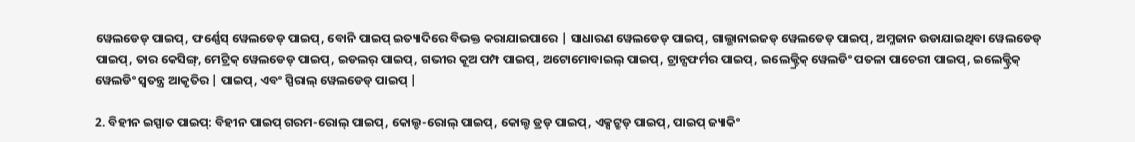ୱେଲଡେଡ୍ ପାଇପ୍, ଫର୍ଣ୍ଣେସ୍ ୱେଲଡେଡ୍ ପାଇପ୍, ବୋନି ପାଇପ୍ ଇତ୍ୟାଦିରେ ବିଭକ୍ତ କରାଯାଇପାରେ | ସାଧାରଣ ୱେଲଡେଡ୍ ପାଇପ୍, ଗାଲ୍ଭାନାଇଜଡ୍ ୱେଲଡେଡ୍ ପାଇପ୍, ଅମ୍ଳଜାନ ଉଡାଯାଇଥିବା ୱେଲଡେଡ୍ ପାଇପ୍, ତାର କେସିଙ୍ଗ୍, ମେଟ୍ରିକ୍ ୱେଲଡେଡ୍ ପାଇପ୍, ଇଡଲର୍ ପାଇପ୍, ଗଭୀର କୂଅ ପମ୍ପ ପାଇପ୍, ଅଟୋମୋବାଇଲ୍ ପାଇପ୍, ଟ୍ରାନ୍ସଫର୍ମର ପାଇପ୍, ଇଲେକ୍ଟ୍ରିକ୍ ୱେଲଡିଂ ପତଳା ପାଚେରୀ ପାଇପ୍, ଇଲେକ୍ଟ୍ରିକ୍ ୱେଲଡିଂ ସ୍ୱତନ୍ତ୍ର ଆକୃତିର | ପାଇପ୍, ଏବଂ ସ୍ପିରାଲ୍ ୱେଲଡେଡ୍ ପାଇପ୍ |

2. ବିହୀନ ଇସ୍ପାତ ପାଇପ୍: ବିହୀନ ପାଇପ୍ ଗରମ-ରୋଲ୍ ପାଇପ୍, କୋଲ୍ଡ-ରୋଲ୍ ପାଇପ୍, କୋଲ୍ଡ ଡ୍ରଡ୍ ପାଇପ୍, ଏକ୍ସଟ୍ରୁଡ୍ ପାଇପ୍, ପାଇପ୍ ଜ୍ୟାକିଂ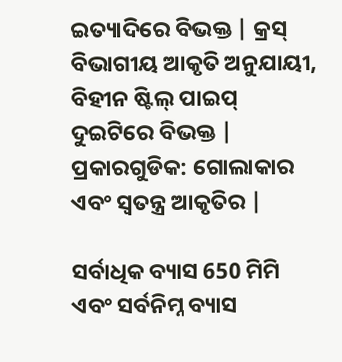ଇତ୍ୟାଦିରେ ବିଭକ୍ତ | କ୍ରସ୍ ବିଭାଗୀୟ ଆକୃତି ଅନୁଯାୟୀ, ବିହୀନ ଷ୍ଟିଲ୍ ପାଇପ୍ ଦୁଇଟିରେ ବିଭକ୍ତ | ପ୍ରକାରଗୁଡିକ: ଗୋଲାକାର ଏବଂ ସ୍ୱତନ୍ତ୍ର ଆକୃତିର |

ସର୍ବାଧିକ ବ୍ୟାସ 650 ମିମି ଏବଂ ସର୍ବନିମ୍ନ ବ୍ୟାସ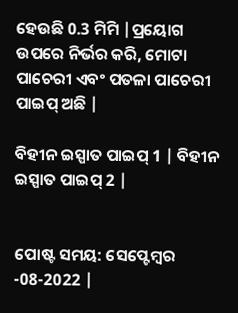ହେଉଛି 0.3 ମିମି |ପ୍ରୟୋଗ ଉପରେ ନିର୍ଭର କରି, ମୋଟା ପାଚେରୀ ଏବଂ ପତଳା ପାଚେରୀ ପାଇପ୍ ଅଛି |

ବିହୀନ ଇସ୍ପାତ ପାଇପ୍ 1 | ବିହୀନ ଇସ୍ପାତ ପାଇପ୍ 2 |


ପୋଷ୍ଟ ସମୟ: ସେପ୍ଟେମ୍ବର -08-2022 |